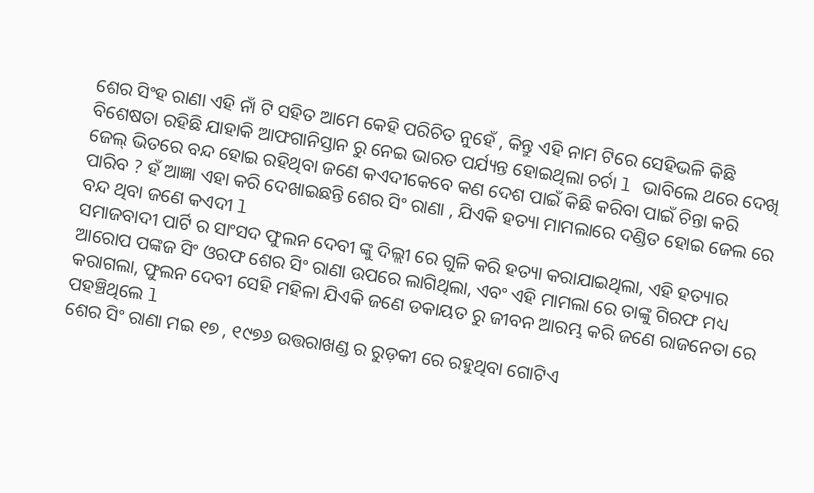ଶେର ସିଂହ ରାଣା ଏହି ନାଁ ଟି ସହିତ ଆମେ କେହି ପରିଚିତ ନୁହେଁ , କିନ୍ତୁ ଏହି ନାମ ଟିରେ ସେହିଭଳି କିଛି ବିଶେଷତା ରହିଛି ଯାହାକି ଆଫଗାନିସ୍ତାନ ରୁ ନେଇ ଭାରତ ପର୍ଯ୍ୟନ୍ତ ହୋଇଥିଲା ଚର୍ଚା l ଭାବିଲେ ଥରେ ଦେଖି ଜେଲ୍ ଭିତରେ ବନ୍ଦ ହୋଇ ରହିଥିବା ଜଣେ କଏଦୀକେବେ କଣ ଦେଶ ପାଇଁ କିଛି କରିବା ପାଇଁ ଚିନ୍ତା କରି ପାରିବ ? ହଁ ଆଜ୍ଞା ଏହା କରି ଦେଖାଇଛନ୍ତି ଶେର ସିଂ ରାଣା , ଯିଏକି ହତ୍ୟା ମାମଲାରେ ଦଣ୍ଡିତ ହୋଇ ଜେଲ ରେ ବନ୍ଦ ଥିବା ଜଣେ କଏଦୀ l
ସମାଜବାଦୀ ପାର୍ଟି ର ସାଂସଦ ଫୁଲନ ଦେବୀ ଙ୍କୁ ଦିଲ୍ଲୀ ରେ ଗୁଳି କରି ହତ୍ୟା କରାଯାଇଥିଲା, ଏହି ହତ୍ୟାର ଆରୋପ ପଙ୍କଜ ସିଂ ଓରଫ ଶେର ସିଂ ରାଣା ଉପରେ ଲାଗିଥିଲା, ଏବଂ ଏହି ମାମଲା ରେ ତାଙ୍କୁ ଗିରଫ ମଧ୍ୟ କରାଗଲା, ଫୁଲନ ଦେବୀ ସେହି ମହିଳା ଯିଏକି ଜଣେ ଡକାୟତ ରୁ ଜୀବନ ଆରମ୍ଭ କରି ଜଣେ ରାଜନେତା ରେ ପହଞ୍ଚିଥିଲେ l
ଶେର ସିଂ ରାଣା ମଇ ୧୭ , ୧୯୭୬ ଉତ୍ତରାଖଣ୍ଡ ର ରୁଡ଼କୀ ରେ ରହୁଥିବା ଗୋଟିଏ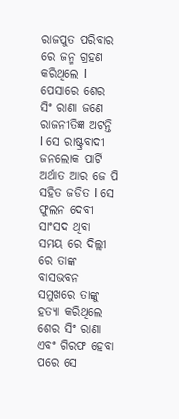ରାଜପୁତ ପରିବାର ରେ ଜନ୍ମ ଗ୍ରହଣ କରିଥିଲେ l ପେସାରେ ଶେର ସିଂ ରାଣା ଜଣେ ରାଜନୀତିଜ୍ଞ ଅଟନ୍ତି l ସେ ରାଷ୍ଟ୍ରବାଦୀ ଜନଲୋକ ପାର୍ଟି ଅର୍ଥାତ ଆର ଜେ ପି ସହିତ ଜଡିତ l ସେ ଫୁଲନ ଦେବୀ ସାଂସଦ ଥିବା ସମୟ ରେ ଦିଲ୍ଲୀ ରେ ତାଙ୍କ ବାସଭବନ ସମୁଖରେ ତାଙ୍କୁ ହତ୍ୟା କରିଥିଲେ ଶେର ସିଂ ରାଣା ଏବଂ ଗିରଫ ହେବା ପରେ ସେ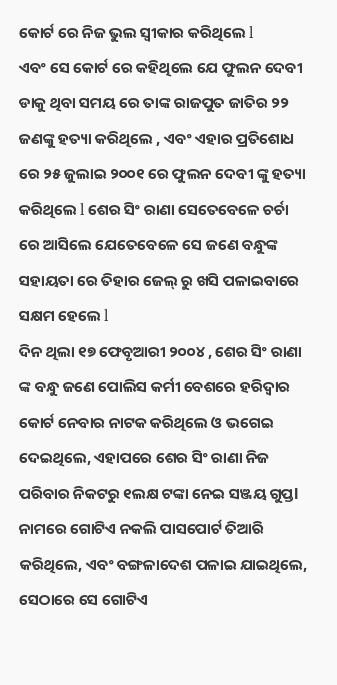କୋର୍ଟ ରେ ନିଜ ଭୁଲ ସ୍ୱୀକାର କରିଥିଲେ l
ଏବଂ ସେ କୋର୍ଟ ରେ କହିଥିଲେ ଯେ ଫୁଲନ ଦେବୀ ଡାକୁ ଥିବା ସମୟ ରେ ତାଙ୍କ ରାଜପୁତ ଜାତିର ୨୨ ଜଣଙ୍କୁ ହତ୍ୟା କରିଥିଲେ , ଏବଂ ଏହାର ପ୍ରତିଶୋଧ ରେ ୨୫ ଜୁଲାଇ ୨୦୦୧ ରେ ଫୁଲନ ଦେବୀ ଙ୍କୁ ହତ୍ୟା କରିଥିଲେ l ଶେର ସିଂ ରାଣା ସେତେବେଳେ ଚର୍ଚା ରେ ଆସିଲେ ଯେତେବେଳେ ସେ ଜଣେ ବନ୍ଧୁଙ୍କ ସହାୟତା ରେ ତିହାର ଜେଲ୍ ରୁ ଖସି ପଳାଇବାରେ ସକ୍ଷମ ହେଲେ l
ଦିନ ଥିଲା ୧୭ ଫେବୃଆରୀ ୨୦୦୪ , ଶେର ସିଂ ରାଣା ଙ୍କ ବନ୍ଧୁ ଜଣେ ପୋଲିସ କର୍ମୀ ବେଶରେ ହରିଦ୍ୱାର କୋର୍ଟ ନେବାର ନାଟକ କରିଥିଲେ ଓ ଭଗେଇ ଦେଇଥିଲେ, ଏହାପରେ ଶେର ସିଂ ରାଣା ନିଜ ପରିବାର ନିକଟରୁ ୧ଲକ୍ଷ ଟଙ୍କା ନେଇ ସଞ୍ଜୟ ଗୁପ୍ତl ନାମରେ ଗୋଟିଏ ନକଲି ପାସପୋର୍ଟ ତିଆରି କରିଥିଲେ, ଏବଂ ବଙ୍ଗଳାଦେଶ ପଳାଇ ଯାଇଥିଲେ, ସେଠାରେ ସେ ଗୋଟିଏ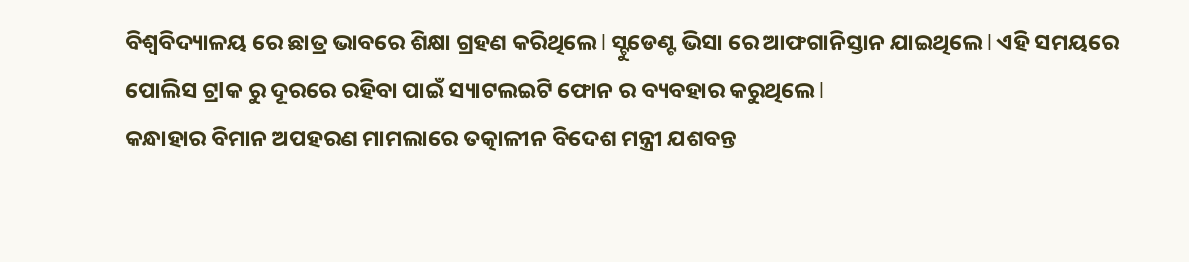ବିଶ୍ୱବିଦ୍ୟାଳୟ ରେ ଛାତ୍ର ଭାବରେ ଶିକ୍ଷା ଗ୍ରହଣ କରିଥିଲେ l ସ୍ଟୁଡେଣ୍ଟ ଭିସା ରେ ଆଫଗାନିସ୍ତାନ ଯାଇଥିଲେ l ଏହି ସମୟରେ ପୋଲିସ ଟ୍ରlକ ରୁ ଦୂରରେ ରହିବା ପାଇଁ ସ୍ୟାଟଲଇଟି ଫୋନ ର ବ୍ୟବହାର କରୁଥିଲେ l
କନ୍ଧାହାର ବିମାନ ଅପହରଣ ମାମଲାରେ ତତ୍କାଳୀନ ବିଦେଶ ମନ୍ତ୍ରୀ ଯଶବନ୍ତ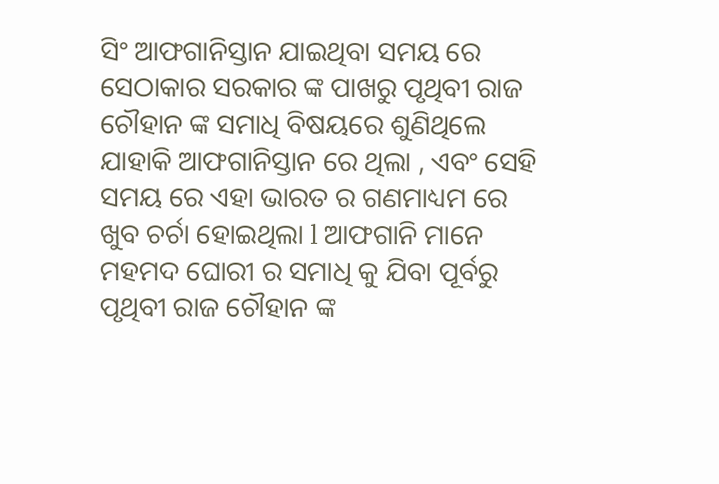ସିଂ ଆଫଗାନିସ୍ତାନ ଯାଇଥିବା ସମୟ ରେ ସେଠାକାର ସରକାର ଙ୍କ ପାଖରୁ ପୃଥିବୀ ରାଜ ଚୌହାନ ଙ୍କ ସମାଧି ବିଷୟରେ ଶୁଣିଥିଲେ ଯାହାକି ଆଫଗାନିସ୍ତାନ ରେ ଥିଲା , ଏବଂ ସେହି ସମୟ ରେ ଏହା ଭାରତ ର ଗଣମାଧ୍ୟମ ରେ ଖୁବ ଚର୍ଚା ହୋଇଥିଲା l ଆଫଗାନି ମାନେ ମହମଦ ଘୋରୀ ର ସମାଧି କୁ ଯିବା ପୂର୍ବରୁ ପୃଥିବୀ ରାଜ ଚୌହାନ ଙ୍କ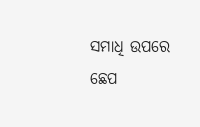ସମାଧି ଉପରେ ଛେପ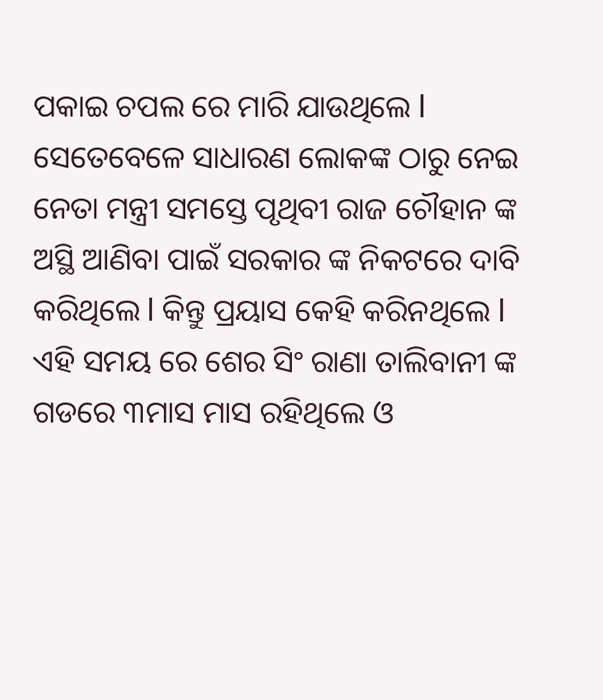ପକାଇ ଚପଲ ରେ ମାରି ଯାଉଥିଲେ l ସେତେବେଳେ ସାଧାରଣ ଲୋକଙ୍କ ଠାରୁ ନେଇ ନେତା ମନ୍ତ୍ରୀ ସମସ୍ତେ ପୃଥିବୀ ରାଜ ଚୌହାନ ଙ୍କ ଅସ୍ଥି ଆଣିବା ପାଇଁ ସରକାର ଙ୍କ ନିକଟରେ ଦାବି କରିଥିଲେ l କିନ୍ତୁ ପ୍ରୟାସ କେହି କରିନଥିଲେ l
ଏହି ସମୟ ରେ ଶେର ସିଂ ରାଣା ତାଲିବାନୀ ଙ୍କ ଗଡରେ ୩ମାସ ମାସ ରହିଥିଲେ ଓ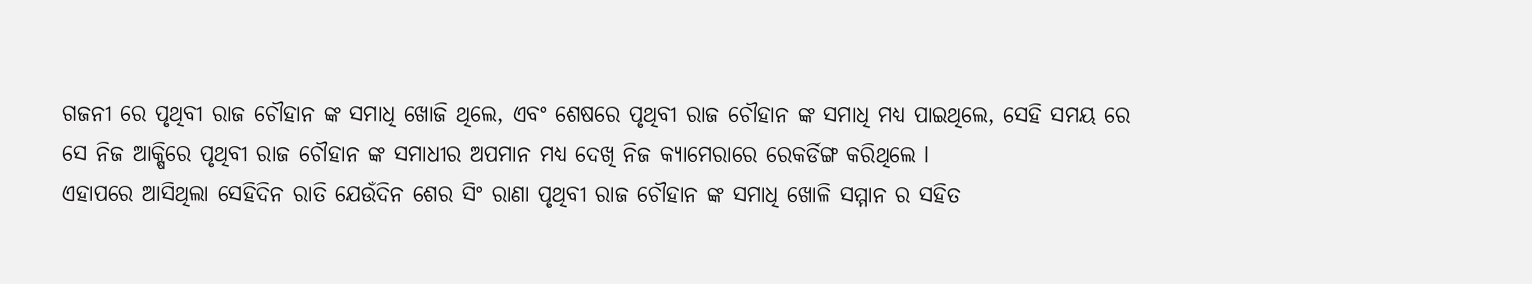ଗଜନୀ ରେ ପୃଥିବୀ ରାଜ ଚୌହାନ ଙ୍କ ସମାଧି ଖୋଜି ଥିଲେ, ଏବଂ ଶେଷରେ ପୃଥିବୀ ରାଜ ଚୌହାନ ଙ୍କ ସମାଧି ମଧ୍ୟ ପାଇଥିଲେ, ସେହି ସମୟ ରେ ସେ ନିଜ ଆକ୍ଷିରେ ପୃଥିବୀ ରାଜ ଚୌହାନ ଙ୍କ ସମାଧୀର ଅପମାନ ମଧ୍ୟ ଦେଖି ନିଜ କ୍ୟାମେରାରେ ରେକର୍ଡିଙ୍ଗ କରିଥିଲେ l
ଏହାପରେ ଆସିଥିଲା ସେହିଦିନ ରାତି ଯେଉଁଦିନ ଶେର ସିଂ ରାଣା ପୃଥିବୀ ରାଜ ଚୌହାନ ଙ୍କ ସମାଧି ଖୋଳି ସମ୍ମାନ ର ସହିତ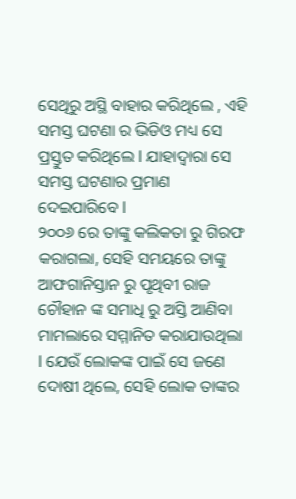ସେଥିରୁ ଅସ୍ଥି ବାହାର କରିଥିଲେ , ଏହି ସମସ୍ତ ଘଟଣା ର ଭିଡିଓ ମଧ୍ୟ ସେ ପ୍ରସ୍ତୁତ କରିଥିଲେ l ଯାହାଦ୍ୱାରା ସେ ସମସ୍ତ ଘଟଣାର ପ୍ରମାଣ ଦେଇପାରିବେ l
୨୦୦୬ ରେ ତାଙ୍କୁ କଲିକତା ରୁ ଗିରଫ କରାଗଲା, ସେହି ସମୟରେ ତାଙ୍କୁ ଆଫଗାନିସ୍ତାନ ରୁ ପୃଥିବୀ ରାଜ ଚୌହାନ ଙ୍କ ସମାଧି ରୁ ଅସ୍ତି ଆଣିବା ମାମଲାରେ ସମ୍ମାନିତ କରାଯାଉଥିଲା l ଯେଉଁ ଲୋକଙ୍କ ପାଇଁ ସେ ଜଣେ ଦୋଷୀ ଥିଲେ, ସେହି ଲୋକ ତାଙ୍କର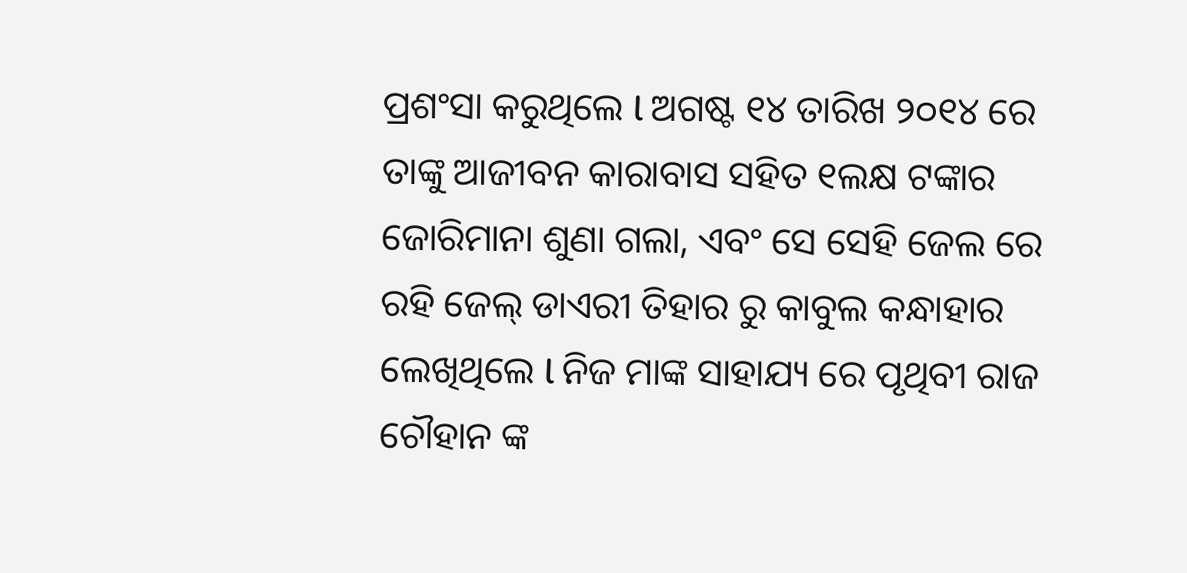ପ୍ରଶଂସା କରୁଥିଲେ l ଅଗଷ୍ଟ ୧୪ ତାରିଖ ୨୦୧୪ ରେ ତାଙ୍କୁ ଆଜୀବନ କାରାବାସ ସହିତ ୧ଲକ୍ଷ ଟଙ୍କାର ଜୋରିମାନା ଶୁଣା ଗଲା, ଏବଂ ସେ ସେହି ଜେଲ ରେ ରହି ଜେଲ୍ ଡାଏରୀ ତିହାର ରୁ କାବୁଲ କନ୍ଧାହାର ଲେଖିଥିଲେ l ନିଜ ମାଙ୍କ ସାହାଯ୍ୟ ରେ ପୃଥିବୀ ରାଜ ଚୌହାନ ଙ୍କ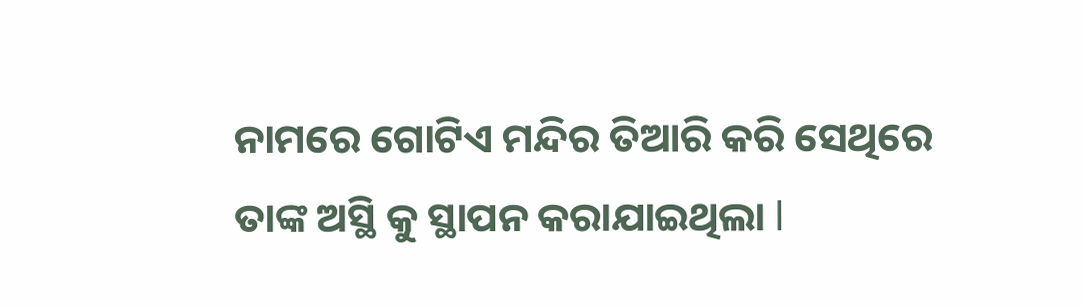ନାମରେ ଗୋଟିଏ ମନ୍ଦିର ତିଆରି କରି ସେଥିରେ ତାଙ୍କ ଅସ୍ଥି କୁ ସ୍ଥାପନ କରାଯାଇଥିଲା l